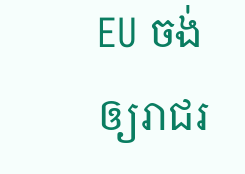EU ចង់ឲ្យរាជរ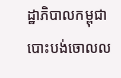ដ្ឋាភិបាលកម្ពុជាបោះបង់ចោលល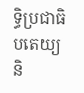ទ្ធិប្រជាធិបតេយ្យ និ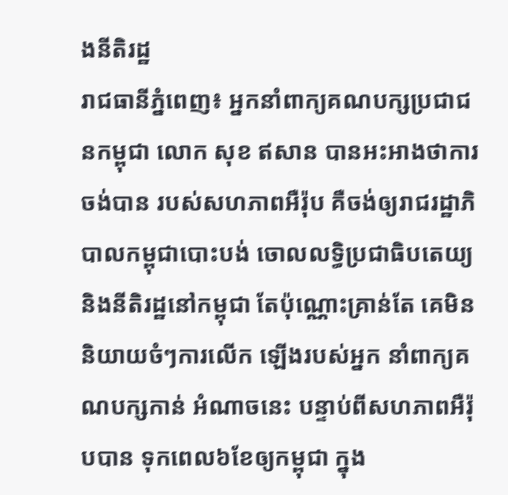ងនីតិរដ្ឋ
រាជធានីភ្នំពេញ៖ អ្នកនាំពាក្យគណបក្សប្រជាជនកម្ពុជា លោក សុខ ឥសាន បានអះអាងថាការចង់បាន របស់សហភាពអឺរ៉ុប គឺចង់ឲ្យរាជរដ្ឋាភិបាលកម្ពុជាបោះបង់ ចោលលទ្ធិប្រជាធិបតេយ្យ និងនីតិរដ្ឋនៅកម្ពុជា តែប៉ុណ្ណោះគ្រាន់តែ គេមិននិយាយចំៗការលើក ឡើងរបស់អ្នក នាំពាក្យគណបក្សកាន់ អំណាចនេះ បន្ទាប់ពីសហភាពអឺរ៉ុបបាន ទុកពេល៦ខែឲ្យកម្ពុជា ក្នុង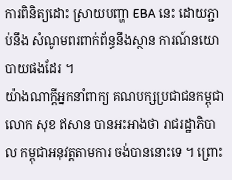ការពិនិត្យដោះ ស្រាយបញ្ហា EBA នេះ ដោយភ្ជាប់នឹង សំណូមពរពាក់ព័ន្ធនឹងស្ថាន ការណ៍នយោបាយផងដែរ ។
យ៉ាងណាក្តីអ្នកនាំពាក្យ គណបក្សប្រជាជនកម្ពុជា លោក សុខ ឥសាន បានអះអាងថា រាជរដ្ឋាភិបាល កម្ពុជាអនុវត្តតាមការ ចង់បាននោះទេ ។ ព្រោះ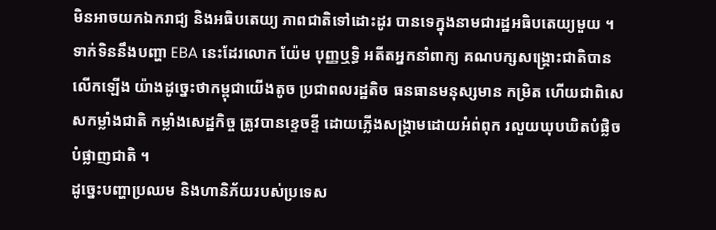មិនអាចយកឯករាជ្យ និងអធិបតេយ្យ ភាពជាតិទៅដោះដូរ បានទេក្នុងនាមជារដ្ឋអធិបតេយ្យមួយ ។ ទាក់ទិននឹងបញ្ហា EBA នេះដែរលោក យ៉ែម បុញ្ញឬទ្ធិ អតីតអ្នកនាំពាក្យ គណបក្សសង្គ្រោះជាតិបានលើកឡើង យ៉ាងដូច្នេះថាកម្ពុជាយើងតូច ប្រជាពលរដ្ឋតិច ធនធានមនុស្សមាន កម្រិត ហើយជាពិសេសកម្លាំងជាតិ កម្លាំងសេដ្ឋកិច្ច ត្រូវបានខ្ទេចខ្ទី ដោយភ្លើងសង្គ្រាមដោយអំព់ពុក រលួយឃុបឃិតបំផ្លិចបំផ្លាញជាតិ ។
ដូច្នេះបញ្ហាប្រឈម និងហានិភ័យរបស់ប្រទេស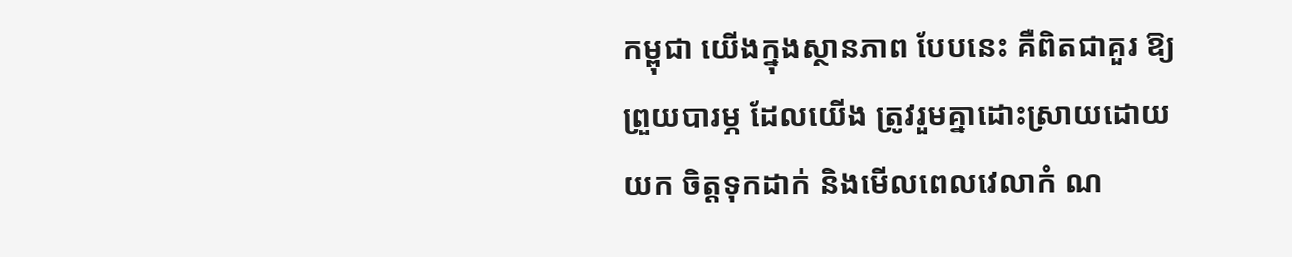កម្ពុជា យើងក្នុងស្ថានភាព បែបនេះ គឺពិតជាគួរ ឱ្យព្រួយបារម្ភ ដែលយើង ត្រូវរួមគ្នាដោះស្រាយដោយយក ចិត្តទុកដាក់ និងមើលពេលវេលាកំ ណ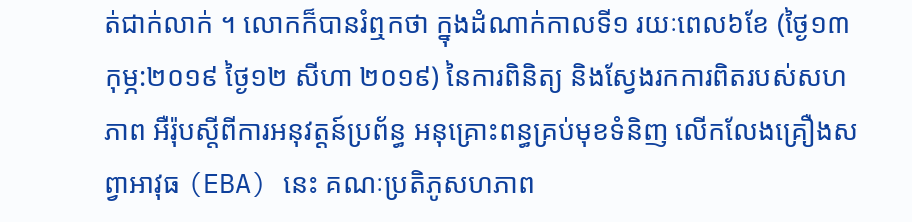ត់ជាក់លាក់ ។ លោកក៏បានរំឮកថា ក្នុងដំណាក់កាលទី១ រយៈពេល៦ខែ (ថ្ងៃ១៣ កុម្ភ:២០១៩ ថ្ងៃ១២ សីហា ២០១៩) នៃការពិនិត្យ និងស្វែងរកការពិតរបស់សហភាព អឺរ៉ុបស្តីពីការអនុវត្តន៍ប្រព័ន្ធ អនុគ្រោះពន្ធគ្រប់មុខទំនិញ លើកលែងគ្រឿងសព្វាអាវុធ (EBA) នេះ គណៈប្រតិភូសហភាព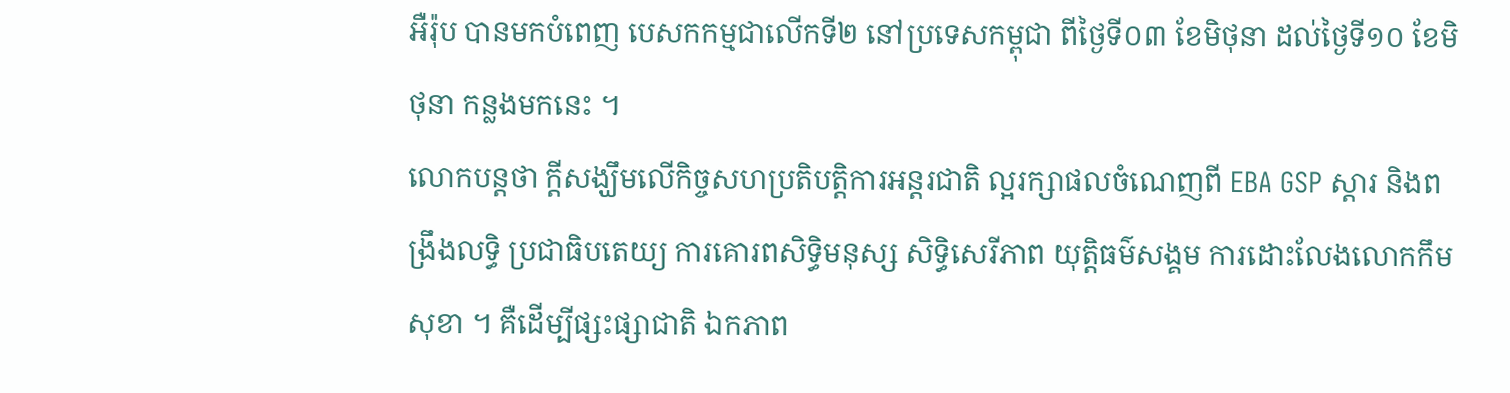អឺរ៉ុប បានមកបំពេញ បេសកកម្មជាលើកទី២ នៅប្រទេសកម្ពុជា ពីថ្ងៃទី០៣ ខែមិថុនា ដល់ថ្ងៃទី១០ ខែមិថុនា កន្លងមកនេះ ។
លោកបន្តថា ក្ដីសង្ឃឹមលើកិច្ចសហប្រតិបត្តិការអន្តរជាតិ ល្អរក្សាផលចំណេញពី EBA GSP ស្តារ និងពង្រឹងលទ្ធិ ប្រជាធិបតេយ្យ ការគោរពសិទ្ធិមនុស្ស សិទ្ធិសេរីភាព យុត្តិធម៌សង្គម ការដោះលែងលោកកឹម សុខា ។ គឺដើម្បីផ្សះផ្សាជាតិ ឯកភាព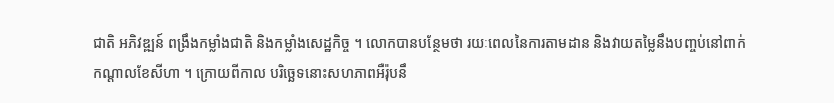ជាតិ អភិវឌ្ឍន៍ ពង្រឹងកម្លាំងជាតិ និងកម្លាំងសេដ្ឋកិច្ច ។ លោកបានបន្ថែមថា រយៈពេលនៃការតាមដាន និងវាយតម្លៃនឹងបញ្ចប់នៅពាក់ កណ្តាលខែសីហា ។ ក្រោយពីកាល បរិច្ឆេទនោះសហភាពអឺរ៉ុបនឹ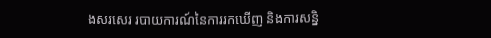ងសរសេរ របាយការណ៍នៃការរកឃើញ និងការសន្និ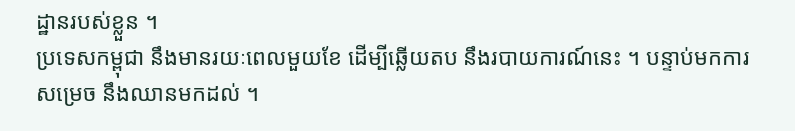ដ្ឋានរបស់ខ្លួន ។
ប្រទេសកម្ពុជា នឹងមានរយៈពេលមួយខែ ដើម្បីឆ្លើយតប នឹងរបាយការណ៍នេះ ។ បន្ទាប់មកការសម្រេច នឹងឈានមកដល់ ។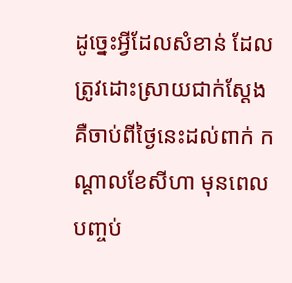ដូច្នេះអ្វីដែលសំខាន់ ដែលត្រូវដោះស្រាយជាក់ស្ដែង គឺចាប់ពីថ្ងៃនេះដល់ពាក់ កណ្ដាលខែសីហា មុនពេលបញ្ចប់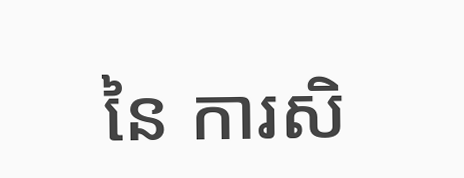នៃ ការសិ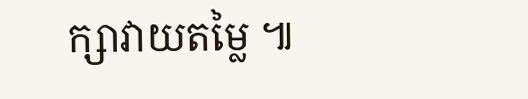ក្សាវាយតម្លៃ ៕